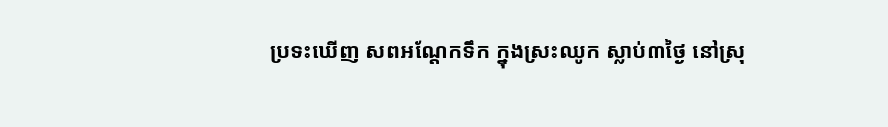ប្រទះឃើញ សពអណ្តែកទឹក ក្នុងស្រះឈូក ស្លាប់៣ថ្ងៃ នៅស្រុ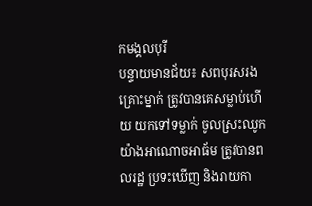កមង្គលបុរី
បន្ទាយមានជ័យ៖ សពបុរសរងគ្រោះម្នាក់ ត្រូវបានគេសម្លាប់ហើយ យកទៅទម្លាក់ ចូលស្រះឈូក យ៉ាងអាណោចអាធ័ម ត្រូវបានពលរដ្ឋ ប្រទះឃើញ និងរាយកា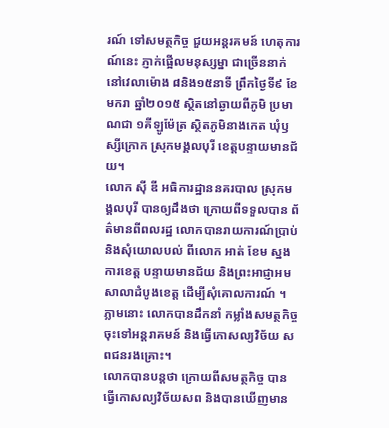រណ៍ ទៅសមត្ថកិច្ច ជួយអន្តរគមន៍ ហេតុការណ៍នេះ ភ្ញាក់ផ្អើលមនុស្សម្នា ជាច្រើននាក់ នៅវេលាម៉ោង ៨និង១៥នាទី ព្រឹកថ្ងៃទី៩ ខែមករា ឆ្នាំ២០១៥ ស្ថិតនៅឆ្ងាយពីភូមិ ប្រមាណជា ១គីឡូម៉ែត្រ ស្ថិតភូមិនាងកេត ឃុំឫស្សីក្រោក ស្រុកមង្គលបុរី ខេត្តបន្ទាយមានជ័យ។
លោក ស៊ី ឌី អធិការដ្ឋាននគរបាល ស្រុកមង្គលបុរី បានឲ្យដឹងថា ក្រោយពីទទួលបាន ព័ត៌មានពីពលរដ្ឋ លោកបានរាយការណ៍ប្រាប់ និងសុំយោលបល់ ពីលោក អាត់ ខែម ស្នងការខេត្ត បន្ទាយមានជ័យ និងព្រះអាជ្ញាអម សាលាដំបូងខេត្ត ដើម្បីសុំគោលការណ៍ ។ ភ្លាមនោះ លោកបានដឹកនាំ កម្លាំងសមត្ថកិច្ច ចុះទៅអន្តរាគមន៍ និងធ្វើកោសល្យវិច័យ សពជនរងគ្រោះ។
លោកបានបន្តថា ក្រោយពីសមត្ថកិច្ច បានធ្វើកោសល្យវិច័យសព និងបានឃើញមាន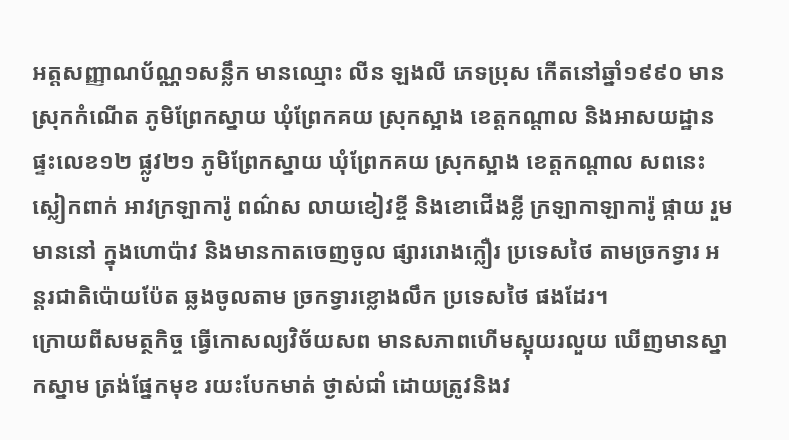អត្តសញ្ញាណប័ណ្ណ១សន្លឹក មានឈ្មោះ លីន ឡងលី ភេទប្រុស កើតនៅឆ្នាំ១៩៩០ មានស្រុកកំណើត ភូមិព្រែកស្នាយ ឃុំព្រែកគយ ស្រុកស្អាង ខេត្តកណ្តាល និងអាសយដ្ឋាន ផ្ទះលេខ១២ ផ្លូវ២១ ភូមិព្រែកស្នាយ ឃុំព្រែកគយ ស្រុកស្អាង ខេត្តកណ្តាល សពនេះស្លៀកពាក់ អាវក្រឡាការ៉ូ ពណ៌ស លាយខៀវខ្ចី និងខោជើងខ្លី ក្រឡាកាឡាការ៉ូ ផ្កាយ រួមមាននៅ ក្នុងហោប៉ាវ និងមានកាតចេញចូល ផ្សាររោងក្លឿរ ប្រទេសថៃ តាមច្រកទ្វារ អន្តរជាតិប៉ោយប៉ែត ឆ្លងចូលតាម ច្រកទ្វារខ្លោងលឹក ប្រទេសថៃ ផងដែរ។
ក្រោយពីសមត្ថកិច្ច ធ្វើកោសល្យវិច័យសព មានសភាពហើមស្អុយរលួយ ឃើញមានស្នាកស្នាម ត្រង់ផ្នែកមុខ រយះបែកមាត់ ថ្ងាស់ជាំ ដោយត្រូវនិងវ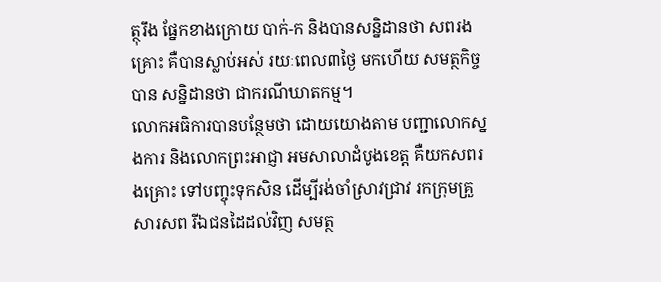ត្ថុរឹង ផ្នែកខាងក្រោយ បាក់-ក និងបានសន្និដានថា សពរងគ្រោះ គឺបានស្លាប់អស់ រយៈពេល៣ថ្ងៃ មកហើយ សមត្ថកិច្ចបាន សន្និដានថា ជាករណីឃាតកម្ម។
លោកអធិការបានបន្ថែមថា ដោយយោងតាម បញ្ជាលោកស្នងការ និងលោកព្រះអាជ្ញា អមសាលាដំបូងខេត្ត គឺយកសពរងគ្រោះ ទៅបញ្ចុះទុកសិន ដើម្បីរង់ចាំស្រាវជ្រាវ រកក្រុមគ្រួសារសព រីឯជនដៃដល់វិញ សមត្ថ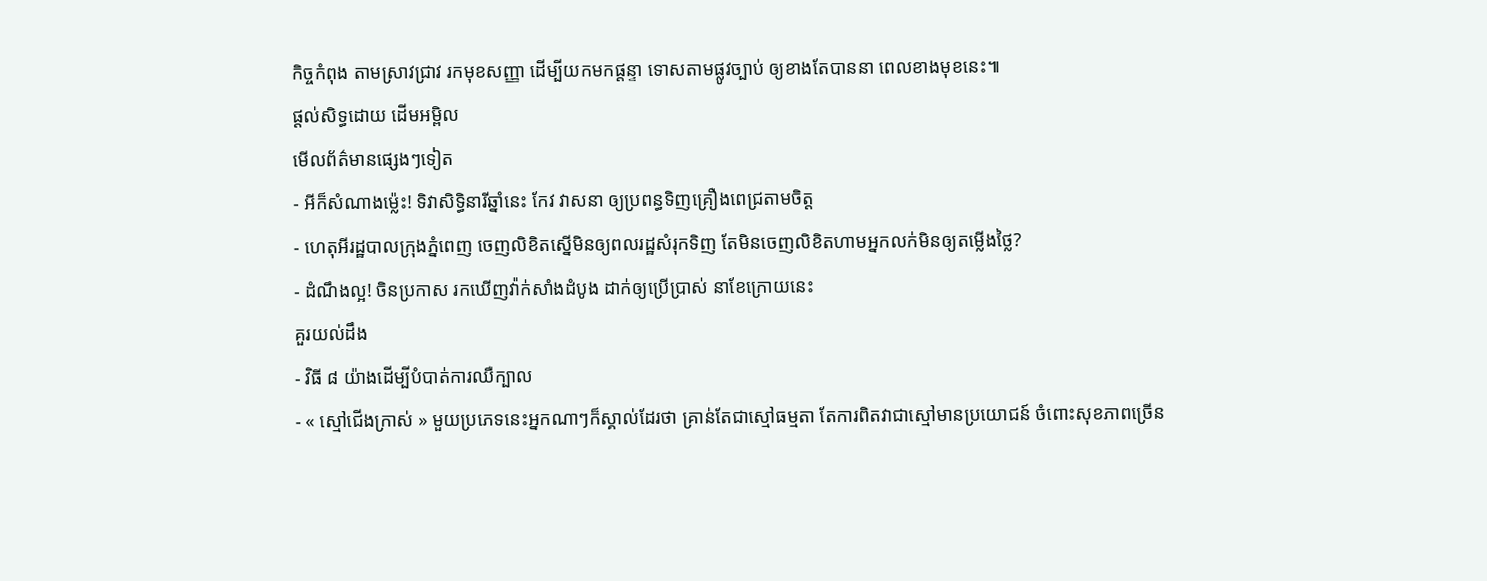កិច្ចកំពុង តាមស្រាវជ្រាវ រកមុខសញ្ញា ដើម្បីយកមកផ្តន្ទា ទោសតាមផ្លូវច្បាប់ ឲ្យខាងតែបាននា ពេលខាងមុខនេះ៕
ផ្តល់សិទ្ធដោយ ដើមអម្ពិល
មើលព័ត៌មានផ្សេងៗទៀត
- អីក៏សំណាងម្ល៉េះ! ទិវាសិទ្ធិនារីឆ្នាំនេះ កែវ វាសនា ឲ្យប្រពន្ធទិញគ្រឿងពេជ្រតាមចិត្ត
- ហេតុអីរដ្ឋបាលក្រុងភ្នំពេញ ចេញលិខិតស្នើមិនឲ្យពលរដ្ឋសំរុកទិញ តែមិនចេញលិខិតហាមអ្នកលក់មិនឲ្យតម្លើងថ្លៃ?
- ដំណឹងល្អ! ចិនប្រកាស រកឃើញវ៉ាក់សាំងដំបូង ដាក់ឲ្យប្រើប្រាស់ នាខែក្រោយនេះ
គួរយល់ដឹង
- វិធី ៨ យ៉ាងដើម្បីបំបាត់ការឈឺក្បាល
- « ស្មៅជើងក្រាស់ » មួយប្រភេទនេះអ្នកណាៗក៏ស្គាល់ដែរថា គ្រាន់តែជាស្មៅធម្មតា តែការពិតវាជាស្មៅមានប្រយោជន៍ ចំពោះសុខភាពច្រើន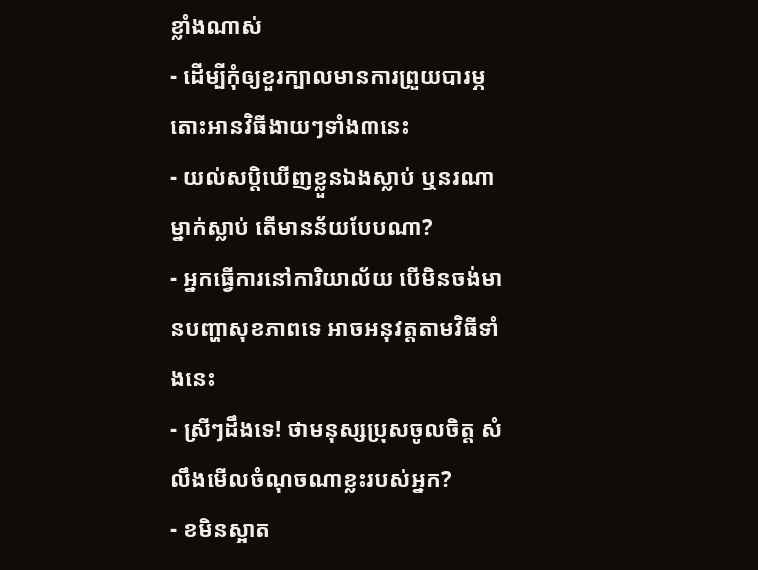ខ្លាំងណាស់
- ដើម្បីកុំឲ្យខួរក្បាលមានការព្រួយបារម្ភ តោះអានវិធីងាយៗទាំង៣នេះ
- យល់សប្តិឃើញខ្លួនឯងស្លាប់ ឬនរណាម្នាក់ស្លាប់ តើមានន័យបែបណា?
- អ្នកធ្វើការនៅការិយាល័យ បើមិនចង់មានបញ្ហាសុខភាពទេ អាចអនុវត្តតាមវិធីទាំងនេះ
- ស្រីៗដឹងទេ! ថាមនុស្សប្រុសចូលចិត្ត សំលឹងមើលចំណុចណាខ្លះរបស់អ្នក?
- ខមិនស្អាត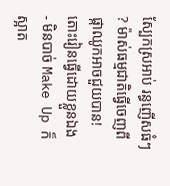ស្បែកស្រអាប់ រន្ធញើសធំៗ ? ម៉ាស់ធម្មជាតិធ្វើចេញពីផ្កាឈូកអាចជួយបាន! តោះរៀនធ្វើដោយខ្លួនឯង
- មិនបាច់ Make Up ក៏ស្អាត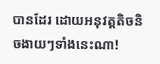បានដែរ ដោយអនុវត្តតិចនិចងាយៗទាំងនេះណា!